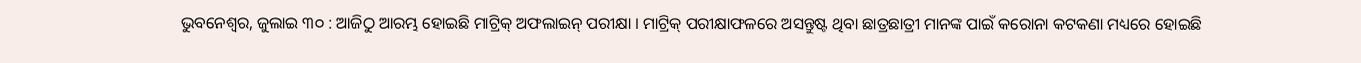ଭୁବନେଶ୍ୱର, ଜୁଲାଇ ୩୦ : ଆଜିଠୁ ଆରମ୍ଭ ହୋଇଛି ମାଟ୍ରିକ୍ ଅଫଲାଇନ୍ ପରୀକ୍ଷା । ମାଟ୍ରିକ୍ ପରୀକ୍ଷାଫଳରେ ଅସନ୍ତୁଷ୍ଟ ଥିବା ଛାତ୍ରଛାତ୍ରୀ ମାନଙ୍କ ପାଇଁ କରୋନା କଟକଣା ମଧ୍ୟରେ ହୋଇଛି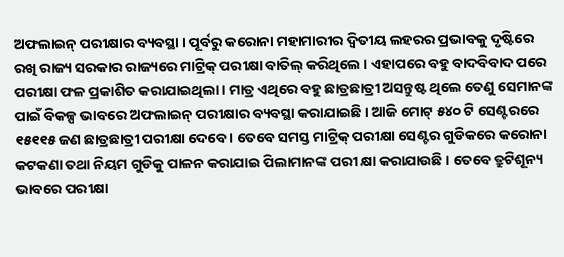ଅଫଲାଇନ୍ ପରୀକ୍ଷାର ବ୍ୟବସ୍ଥା । ପୂର୍ବରୁ କରୋନା ମହାମାରୀର ଦ୍ୱିତୀୟ ଲହରର ପ୍ରଭାବକୁ ଦୃଷ୍ଟିରେ ରଖି ରାଜ୍ୟ ସରକାର ରାଜ୍ୟରେ ମାଟ୍ରିକ୍ ପରୀକ୍ଷା ବାତିଲ୍ କରିଥିଲେ । ଏହାପରେ ବହୁ ବାଦବିବାଦ ପରେ ପରୀକ୍ଷା ଫଳ ପ୍ରକାଶିତ କରାଯାଇଥିଲା । ମାତ୍ର ଏଥିରେ ବହୁ ଛାତ୍ରଛାତ୍ରୀ ଅସନ୍ତୁଷ୍ଟ ଥିଲେ ତେଣୁ ସେମାନଙ୍କ ପାଇଁ ବିକଳ୍ପ ଭାବରେ ଅଫଲାଇନ୍ ପରୀକ୍ଷାର ବ୍ୟବସ୍ଥା କରାଯାଇଛି । ଆଜି ମୋଟ୍ ୫୪୦ ଟି ସେଣ୍ଟରରେ ୧୫୧୧୫ ଜଣ ଛାତ୍ରଛାତ୍ରୀ ପରୀକ୍ଷା ଦେବେ । ତେବେ ସମସ୍ତ ମାଟ୍ରିକ୍ ପରୀକ୍ଷା ସେଣ୍ଟର ଗୁଡିକରେ କରୋନା କଟକଣା ତଥା ନିୟମ ଗୁଡିକୁ ପାଳନ କରାଯାଇ ପିଲାମାନଙ୍କ ପରୀ କ୍ଷା କରାଯାଉଛି । ତେବେ ତ୍ରୁଟିଶୂନ୍ୟ ଭାବରେ ପରୀକ୍ଷା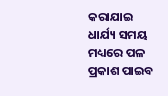କରାଯାଇ ଧାର୍ଯ୍ୟ ସମୟ ମଧ୍ୟରେ ପଳ ପ୍ରକାଶ ପାଇବ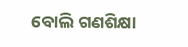ବୋଲି ଗଣଶିକ୍ଷା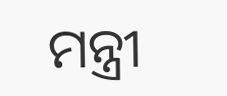ମନ୍ତ୍ରୀ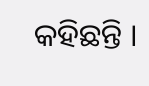କହିଛନ୍ତି ।